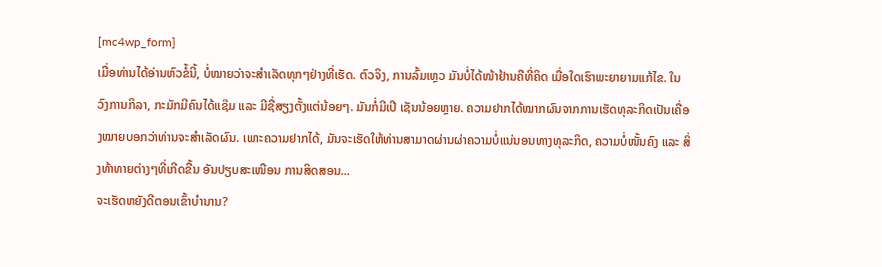[mc4wp_form]
ເມື່ອທ່ານໄດ້ອ່ານຫົວຂໍ້ນີ້, ບໍ່ໝາຍວ່າຈະສຳເລັດທຸກໆຢ່າງທີ່ເຮັດ. ຕົວຈິງ, ການລົ້ມເຫຼວ ມັນບໍ່ໄດ້ໜ້າຢ້ານຄືທີ່ຄິດ ເມື່ອໃດເຮົາພະຍາຍາມແກ້ໄຂ. ໃນວົງການກິລາ, ກະມັກມີຄົນໄດ້ແຊ໊ມ ແລະ ມີຊື່ສຽງຕັ້ງແຕ່ນ້ອຍໆ. ມັນກໍ່ມີເປີ ເຊັນນ້ອຍຫຼາຍ. ຄວາມຢາກໄດ້ໝາກຜົນຈາກການເຮັດທຸລະກິດເປັນເຄື່ອງໝາຍບອກວ່າທ່ານຈະສຳເລັດຜົນ. ເພາະຄວາມຢາກໄດ້, ມັນຈະເຮັດໃຫ້ທ່ານສາມາດຜ່ານຜ່າຄວາມບໍ່ແນ່ນອນທາງທຸລະກິດ, ຄວາມບໍ່ໜັ້ນຄົງ ແລະ ສິ່ງທ້າທາຍຕ່າງໆທີ່ເກີດຂື້ນ ອັນປຽບສະເໜືອນ ການສິດສອນ...
ຈະເຮັດຫຍັງດີຕອນເຂົ້າບຳນານ?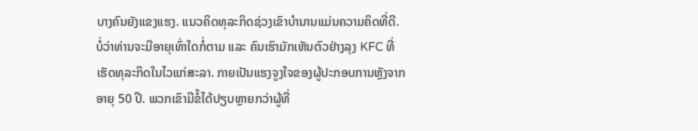ບາງຄົນຍັງແຂງແຮງ. ແນວຄິດທຸລະກິດຊ່ວງເຂົາບຳນານແມ່ນຄວາມຄິດທີ່ດີ. ບໍ່ວ່າທ່ານຈະມີອາຍຸເທົ່າໃດກໍ່ຕາມ ແລະ ຄົນເຮົາມັກເຫັນຕົວຢ່າງລຸງ KFC ທີ່ເຮັດທຸລະກິດໃນໄວແກ່ສະລາ. ກາຍເປັນແຮງຈູງໃຈຂອງຜູ້ປະກອບການຫຼັງຈາກອາຍຸ 50 ປີ. ພວກເຂົາມີຂໍ້ໄດ້ປຽບຫຼາຍກວ່າຜູ້ທີ່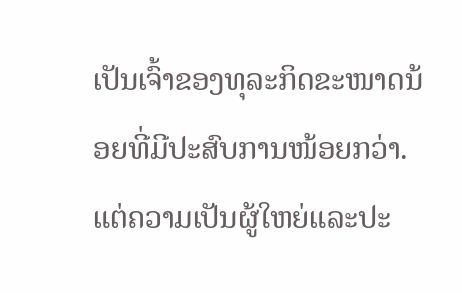ເປັນເຈົ້າຂອງທຸລະກິດຂະໜາດນ້ອຍທີ່ມີປະສົບການໜ້ອຍກວ່າ. ແຕ່ຄວາມເປັນຜູ້ໃຫຍ່ແລະປະ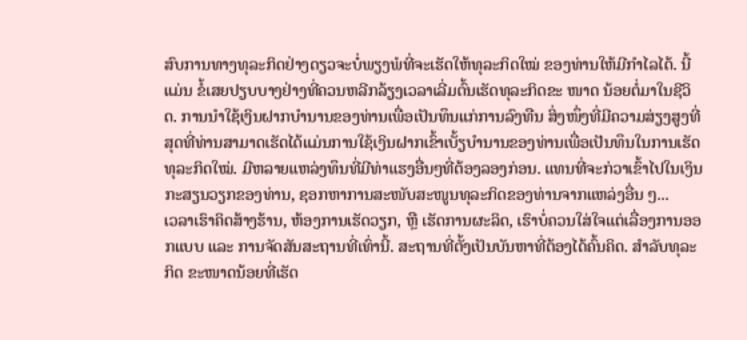ສົບການທາງທຸລະກິດຢ່າງດຽວຈະບໍ່ພຽງພໍທີ່ຈະເຮັດໃຫ້ທຸລະກິດໃໝ່ ຂອງທ່ານໃຫ້ມີກຳໄລໄດ້. ນີ້ແມ່ນ ຂໍ້ເສຍປຽບບາງຢ່າງທີ່ຄວນຫລີກລ້ຽງເວລາເລີ່ມຕົ້ນເຮັດທຸລະກິດຂະ ໜາດ ນ້ອຍຕໍ່ມາໃນຊີວິດ. ການນຳໃຊ້ເງິນຝາກບຳນານຂອງທ່ານເພື່ອເປັນທຶນແກ່ການລົງທືນ ສິ່ງໜຶ່ງທີ່ມີຄວາມສ່ຽງສູງທີ່ສຸດທີ່ທ່ານສາມາດເຮັດໄດ້ແມ່ນການໃຊ້ເງິນຝາກເຂົ້າເບັ້ຽບຳນານຂອງທ່ານເພື່ອເປັນທຶນໃນການເຮັດທຸລະກິດໃໝ່. ມີຫລາຍແຫລ່ງທຶນທີ່ມີທ່າແຮງອື່ນໆທີ່ຕ້ອງລອງກ່ອນ. ແທນທີ່ຈະກ່ວາເຂົ້າໄປໃນເງິນກະສຽນວຽກຂອງທ່ານ, ຊອກຫາການສະໜັບສະໜູນທຸລະກິດຂອງທ່ານຈາກແຫລ່ງອື່ນ ໆ...
ເວລາເຮົາຄິດສ້າງຮ້ານ, ຫ້ອງການເຮັດວຽກ, ຫຼື ເຮັດການຜະລິດ, ເຮົາບໍ່ຄວນໃສ່ໃຈແຕ່ເລື່ອງການອອກແບບ ແລະ ການຈັດສັນສະຖານທີ່ເທົ່ານີ້. ສະຖານທີ່ຕັ້ງເປັນບັນຫາທີ່ຕ້ອງໄດ້ຄົ້ນຄິດ. ສຳລັບທຸລະກິດ ຂະໜາດນ້ອຍທີ່ເຮັດ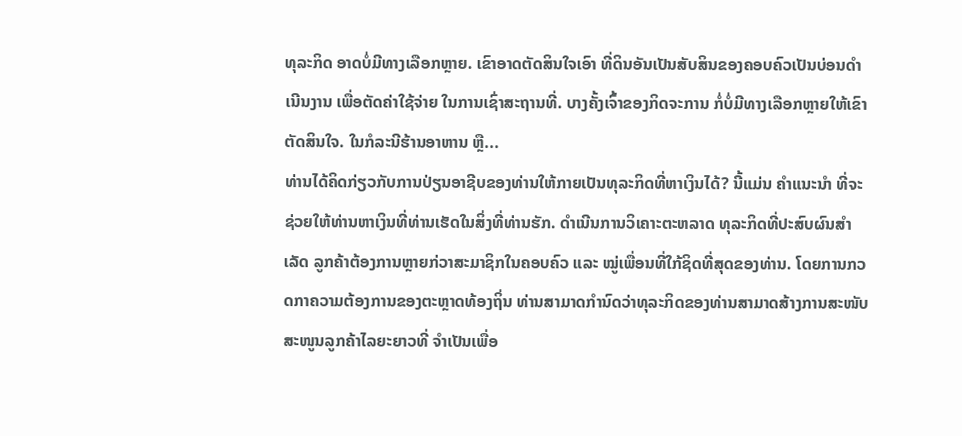ທຸລະກິດ ອາດບໍ່ມີທາງເລືອກຫຼາຍ. ເຂົາອາດຕັດສິນໃຈເອົາ ທີ່ດິນອັນເປັນສັບສິນຂອງຄອບຄົວເປັນບ່ອນດຳເນີນງານ ເພື່ອຕັດຄ່າໃຊ້ຈ່າຍ ໃນການເຊົ່າສະຖານທີ່. ບາງຄັ້ງເຈົ້າຂອງກິດຈະການ ກໍ່ບໍ່ມີທາງເລືອກຫຼາຍໃຫ້ເຂົາຕັດສິນໃຈ. ໃນກໍລະນີຮ້ານອາຫານ ຫຼື...
ທ່ານໄດ້ຄິດກ່ຽວກັບການປ່ຽນອາຊີບຂອງທ່ານໃຫ້ກາຍເປັນທຸລະກິດທີ່ຫາເງິນໄດ້? ນີ້ແມ່ນ ຄຳແນະນຳ ທີ່ຈະຊ່ວຍໃຫ້ທ່ານຫາເງິນທີ່ທ່ານເຮັດໃນສິ່ງທີ່ທ່ານຮັກ. ດໍາເນີນການວິເຄາະຕະຫລາດ ທຸລະກິດທີ່ປະສົບຜົນສຳເລັດ ລູກຄ້າຕ້ອງການຫຼາຍກ່ວາສະມາຊິກໃນຄອບຄົວ ແລະ ໝູ່ເພື່ອນທີ່ໃກ້ຊິດທີ່ສຸດຂອງທ່ານ. ໂດຍການກວດກາຄວາມຕ້ອງການຂອງຕະຫຼາດທ້ອງຖິ່ນ ທ່ານສາມາດກຳນົດວ່າທຸລະກິດຂອງທ່ານສາມາດສ້າງການສະໜັບສະໜູນລູກຄ້າໄລຍະຍາວທີ່ ຈຳເປັນເພື່ອ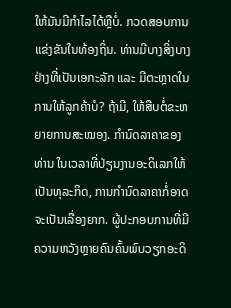ໃຫ້ມັນມີກຳໄລໄດ້ຫຼືບໍ່. ກວດສອບການແຂ່ງຂັນໃນທ້ອງຖິ່ນ. ທ່ານມີບາງສິ່ງບາງຢ່າງທີ່ເປັນເອກະລັກ ແລະ ມີຕະຫຼາດໃນການໃຫ້ລູກຄ້າບໍ? ຖ້າມີ, ໃຫ້ສືບຕໍ່ຂະຫຍາຍການສະໝອງ. ກຳນົດລາຄາຂອງທ່ານ ໃນເວລາທີ່ປ່ຽນງານອະດິເລກໃຫ້ເປັນທຸລະກິດ, ການກຳນົດລາຄາກໍ່ອາດຈະເປັນເລື່ອງຍາກ. ຜູ້ປະກອບການທີ່ມີຄວາມຫວັງຫຼາຍຄົນຄົ້ນພົບວຽກອະດິ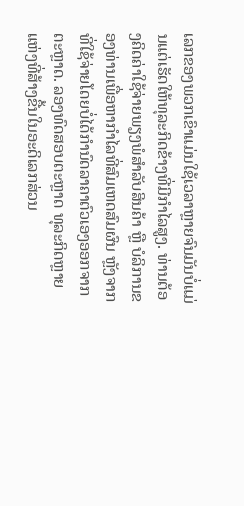ເລກຂອງພວກເຂົາແມ່ນໃຊ້ເວລາຫຼາຍຈົນມັນບໍ່ແມ່ນແຕ່ເຮັດໃຫ້ທຸລະກິດຂ້າງທີ່ມີກຳໄລສູງ. ທ່ານຕ້ອງຄິດຄ່າໃຊ້ຈ່າຍພຽງພໍສຳລັບສິນຄ້າ ຫຼື ບໍລິການຂອງທ່ານເພື່ອຫາກຳໄລທີ່ສົມເຫດສົມຜົນ ຫຼັງຈາກທີ່ໃຊ້ຈ່າຍໂດຍບໍ່ໄດ້ກຳນົດລາຄາຕົວເອງອອກຈາກຕະຫຼາດ. ລອງທົດສອບຕະຫຼາດ ທຸລະກິດຫຼາຍແຫ່ງທີ່ສ້າງຂື້ນໃນອະດິເລກສ່ວນ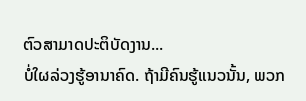ຕົວສາມາດປະຕິບັດງານ...
ບໍ່ໃຜລ່ວງຮູ້ອານາຄົດ. ຖ້າມີຄົນຮູ້ແນວນັ້ນ, ພວກ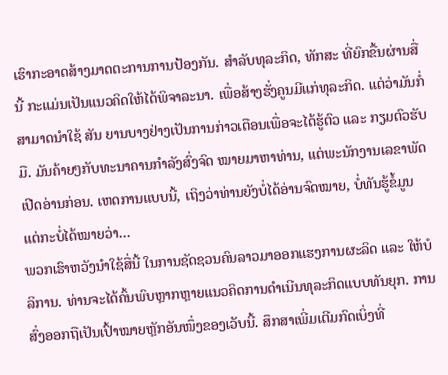ເຮົາກະອາດສ້າງມາດຕະການການປ້ອງກັນ. ສຳລັບທຸລະກິດ, ທັກສະ ທີ່ຍົກຂື້ນຜ່ານສື່ນີ້ ກະແມ່ນເປັນແນວຄິດໃຫ້ໄດ້ພິຈາລະນາ. ເພື່ອສ້າງຮັ່ງຄູນມີແກ່ທຸລະກິດ. ແຕ່ວ່າມັນກໍ່ສາມາດນຳໃຊ້ ສັນ ຍານບາງຢ່າງເປັນການກ່າວເຕືອນເພື່ອຈະໄດ້ຮູ້ຕົວ ແລະ ກຽມຕົວຮັບມື. ມັນຄ້າຍໆກັບທະນາຄານກຳລັງສົ່ງຈົດ ໝາຍມາຫາທ່ານ, ແຕ່ພະນັກງານເລຂາພັດເປີດອ່ານກ່ອນ. ເຫດການແບບນີ້, ເຖິງວ່າທ່ານຍັງບໍ່ໄດ້ອ່ານຈົດໝາຍ, ບໍ່ທັນຮູ້ຂໍ້ມູນ ແຕ່ກະບໍ່ໄດ້ໝາຍວ່າ...
ພວກເຮົາຫວັງນຳໃຊ້ສື່ນີ້ ໃນການຊັດຊວນຄົນລາວມາອອກແຮງການຜະລິດ ແລະ ໃຫ້ບໍລິການ. ທ່ານຈະໄດ້ຄົ້ນພົບຫຼາກຫຼາຍແນວຄິດການດຳເນີນທຸລະກິດແບບທັນຍຸກ. ການສົ່ງອອກຖືເປັນເປົ້າໝາຍຫຼັກອັນໜຶ່ງຂອງເວັບນີ້. ສຶກສາເພີ່ມເຕີມກົດເບິ່ງທີ່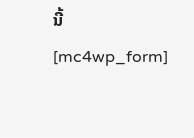ນີ້
[mc4wp_form]